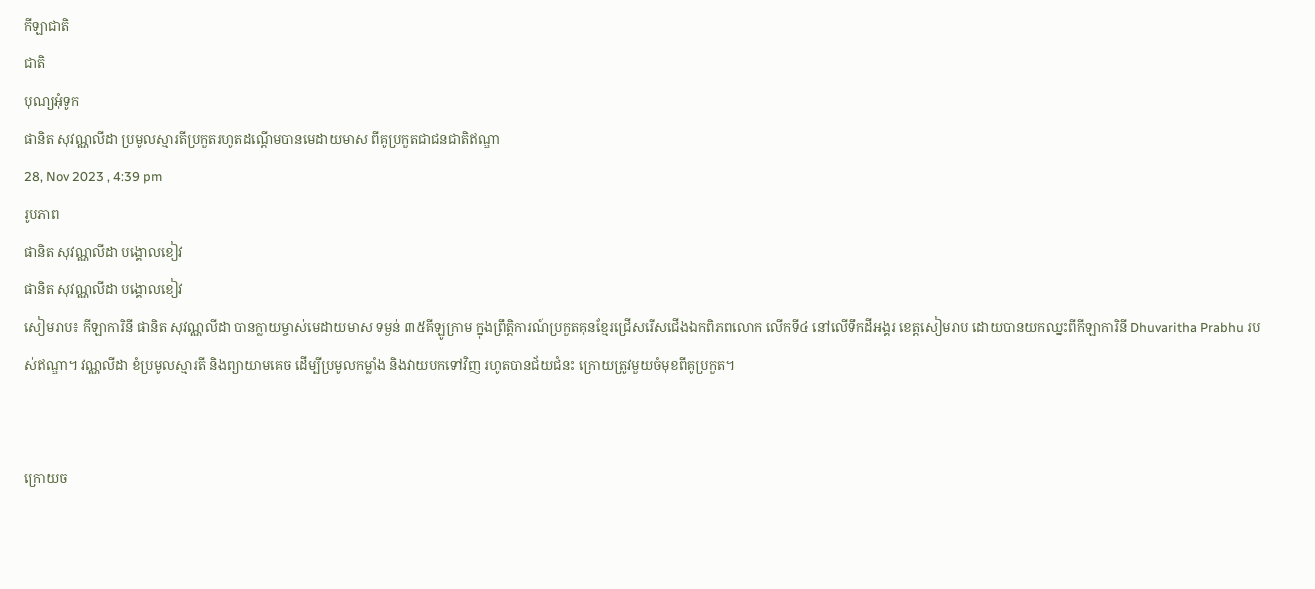កីឡាជាតិ
ជាតិ
បុណ្យអុំទូក
ផានិត សុវណ្ណលីដា ប្រមូលស្មារតីប្រកួតរហូតដណ្តើមបានមេដាយមាស ពីគូប្រកួតជាជនជាតិឥណ្ឌា
28, Nov 2023 , 4:39 pm
រូបភាព
ផានិត សុវណ្ណលីដា បង្គោលខៀវ
ផានិត សុវណ្ណលីដា បង្គោលខៀវ
សៀមរាប៖ កីឡាការិនី ផានិត សុវណ្ណលីដា បានក្លាយម្ចាស់មេដាយមាស ទម្ងន់ ៣៥គីឡូក្រាម ក្នុងព្រឹត្តិការណ៍ប្រកួតគុនខ្មែរជ្រើសរើសជើងឯកពិភពលោក លើកទី៤ នៅលើទឹកដីអង្គរ ខេត្តសៀមរាប ដោយបានយកឈ្នះពីកីឡាការិនី Dhuvaritha Prabhu របស់ឥណ្ឌា។ វណ្ណលីដា ខំប្រមូលស្មារតី និងព្យាយាមគេច ដើម្បីប្រមូលកម្លាំង និងវាយបកទៅវិញ រហូតបានជ័យជំនះ ក្រោយត្រូវមួយចំមុខពីគូប្រកួត។


ក្រោយច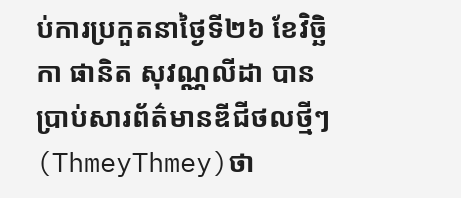ប់ការប្រកួតនាថ្ងៃទី២៦ ខែវិច្ឆិកា ផានិត សុវណ្ណលីដា បានប្រាប់សារព័ត៌មានឌីជីថលថ្មីៗ(ThmeyThmey)ថា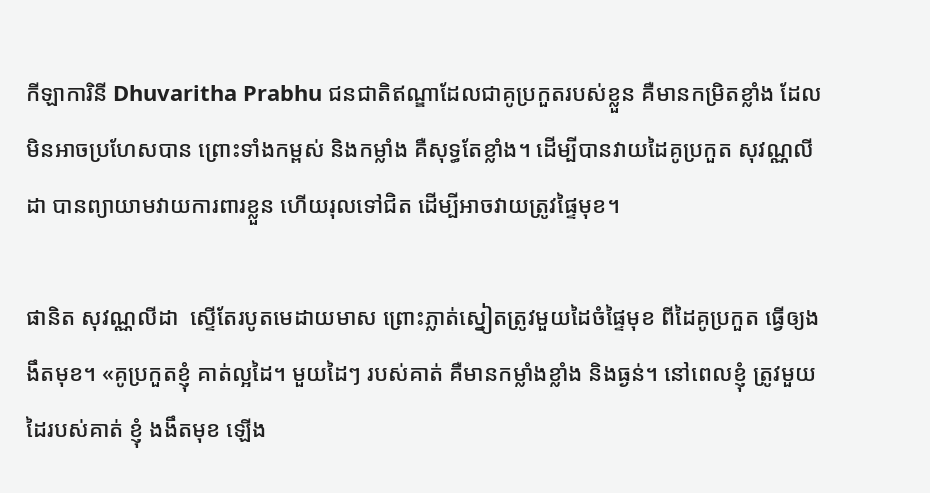កីឡាការិនី Dhuvaritha Prabhu ជនជាតិឥណ្ឌាដែលជាគូប្រកួតរបស់ខ្លួន គឺមានកម្រិតខ្លាំង ដែលមិនអាចប្រហែសបាន ព្រោះទាំងកម្ពស់ និងកម្លាំង គឺសុទ្ធតែខ្លាំង។ ដើម្បីបានវាយដៃគូប្រកួត សុវណ្ណលីដា បានព្យាយាមវាយការពារខ្លួន ហើយរុលទៅជិត ដើម្បីអាចវាយត្រូវផ្ទៃមុខ។

ផានិត សុវណ្ណលីដា  ស្ទើតែរបូតមេដាយមាស ព្រោះភ្លាត់ស្នៀតត្រូវមួយដៃចំផ្ទៃមុខ ពីដៃគូប្រកួត ធ្វើឲ្យងងឹតមុខ។ «គូប្រកួតខ្ញុំ គាត់ល្អដៃ។ មួយដៃៗ របស់គាត់ គឺមានកម្លាំងខ្លាំង និងធ្ងន់។ នៅពេលខ្ញុំ ត្រូវមួយដៃរបស់គាត់ ខ្ញុំ ងងឹតមុខ ឡើង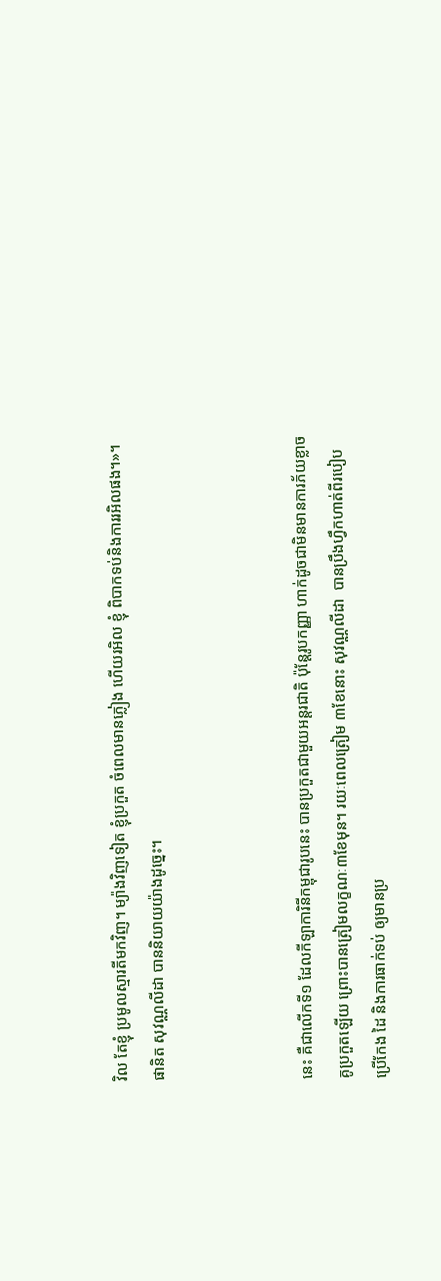វិល តែខ្ញុំ ប្រមូលស្មារតីមកវិញ។ ម្យ៉ាងវិញទៀត ខ្ញុំប្រកួត ចំពេលមានភ្លៀង ហើយរអិល ខ្ញុំ ពិបាកទប់និងការរអិលផង។»។ ផានិត សុវណ្ណលីដា បាននិយាយយ៉ាងដូច្នេះ។



នេះ គឺជាលើកទី១ ដែលកីឡាការិនីកម្ពុជារូបនេះ បានប្រកួតជាមួយអន្ដរជាតិ ប៉ុន្ដែរូបកញ្ញា ហាក់ដូចជាមិនមានការភ័យខ្លាចគូប្រកួតឡើយ ព្រោះបានត្រៀមលក្ខណៈ៣ខែមុន។ រយៈពេលត្រៀម ៣ខែនោះ សុវណ្ណលីដា  បានប្រឹងហ្វឹកហាត់ពីរបៀបប្រើកែង ដៃ និងការធាក់ទប់ ឲ្យមានប្រ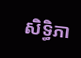សិទ្ធិភា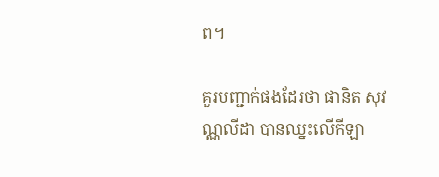ព។

គួរបញ្ជាក់ផងដែរថា ផានិត សុវណ្ណលីដា បានឈ្នះលើកីឡា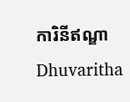ការិនីឥណ្ឌា Dhuvaritha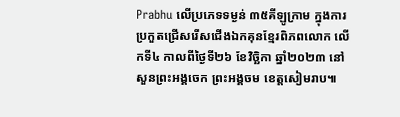Prabhu លើប្រភេទទម្ងន់ ៣៥គីឡូក្រាម ក្នុងការប្រកួតជ្រើសរើសជើងឯកគុនខ្មែរពិភពលោក លើកទី៤ កាលពីថ្ងៃទី២៦ ខែវិច្ឆិកា ឆ្នាំ២០២៣ នៅសួនព្រះអង្គចេក ព្រះអង្គចម ខេត្តសៀមរាប៕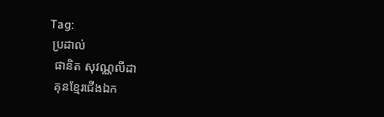Tag:
 ប្រដាល់
  ផានិត សុវណ្ណលីដា
  គុនខ្មែរជើងឯក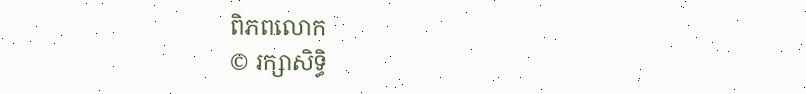ពិភពលោក
© រក្សាសិទ្ធិ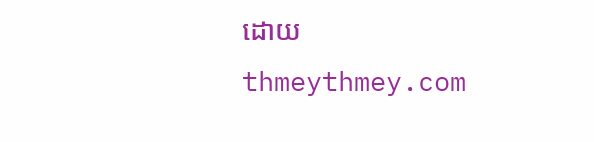ដោយ thmeythmey.com